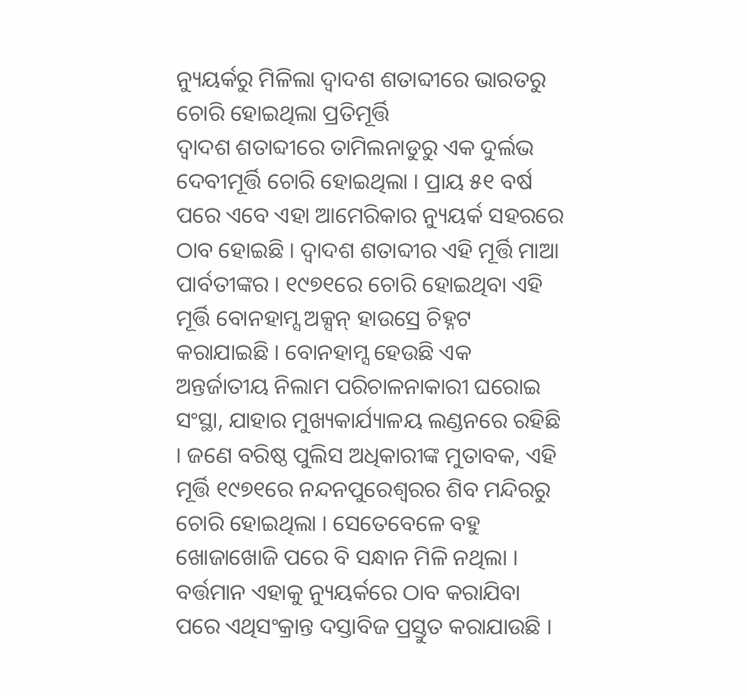ନ୍ୟୁୟର୍କରୁ ମିଳିଲା ଦ୍ୱାଦଶ ଶତାବ୍ଦୀରେ ଭାରତରୁ ଚୋରି ହୋଇଥିଲା ପ୍ରତିମୂର୍ତ୍ତି
ଦ୍ୱାଦଶ ଶତାବ୍ଦୀରେ ତାମିଲନାଡୁରୁ ଏକ ଦୁର୍ଲଭ ଦେବୀମୂର୍ତ୍ତି ଚୋରି ହୋଇଥିଲା । ପ୍ରାୟ ୫୧ ବର୍ଷ ପରେ ଏବେ ଏହା ଆମେରିକାର ନ୍ୟୁୟର୍କ ସହରରେ ଠାବ ହୋଇଛି । ଦ୍ୱାଦଶ ଶତାବ୍ଦୀର ଏହି ମୂର୍ତ୍ତି ମାଆ ପାର୍ବତୀଙ୍କର । ୧୯୭୧ରେ ଚୋରି ହୋଇଥିବା ଏହି ମୂର୍ତ୍ତି ବୋନହାମ୍ସ ଅକ୍ସନ୍ ହାଉସ୍ରେ ଚିହ୍ନଟ କରାଯାଇଛି । ବୋନହାମ୍ସ ହେଉଛି ଏକ ଅନ୍ତର୍ଜାତୀୟ ନିଲାମ ପରିଚାଳନାକାରୀ ଘରୋଇ ସଂସ୍ଥା, ଯାହାର ମୁଖ୍ୟକାର୍ଯ୍ୟାଳୟ ଲଣ୍ଡନରେ ରହିଛି । ଜଣେ ବରିଷ୍ଠ ପୁଲିସ ଅଧିକାରୀଙ୍କ ମୁତାବକ, ଏହି ମୂର୍ତ୍ତି ୧୯୭୧ରେ ନନ୍ଦନପୁରେଶ୍ୱରର ଶିବ ମନ୍ଦିରରୁ ଚୋରି ହୋଇଥିଲା । ସେତେବେଳେ ବହୁ ଖୋଜାଖୋଜି ପରେ ବି ସନ୍ଧାନ ମିଳି ନଥିଲା । ବର୍ତ୍ତମାନ ଏହାକୁ ନ୍ୟୁୟର୍କରେ ଠାବ କରାଯିବା ପରେ ଏଥିସଂକ୍ରାନ୍ତ ଦସ୍ତାବିଜ ପ୍ରସ୍ତୁତ କରାଯାଉଛି ।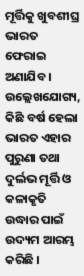ମୂର୍ତ୍ତିକୁ ଖୁବଶୀଘ୍ର ଭାରତ ଫେରାଇ ଅଣାଯିବ । ଉଲ୍ଲେଖଯୋଗ୍ୟ, କିଛି ବର୍ଷ ହେଲା ଭାରତ ଏହାର ପୁରୁଣା ତଥା ଦୁର୍ଲଭ ମୂର୍ତ୍ତି ଓ କଳାକୃତି ଉଦ୍ଧାର ପାଇଁ ଉଦ୍ୟମ ଆରମ୍ଭ କରିଛି ।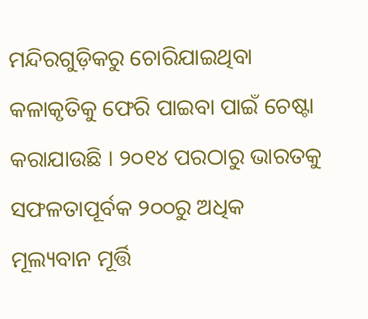ମନ୍ଦିରଗୁଡ଼ିକରୁ ଚୋରିଯାଇଥିବା କଳାକୃତିକୁ ଫେରି ପାଇବା ପାଇଁ ଚେଷ୍ଟା କରାଯାଉଛି । ୨୦୧୪ ପରଠାରୁ ଭାରତକୁ ସଫଳତାପୂର୍ବକ ୨୦୦ରୁ ଅଧିକ ମୂଲ୍ୟବାନ ମୂର୍ତ୍ତି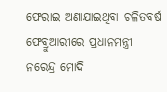ଫେରାଇ ଅଣାଯାଇଥିବା ଚଳିତବର୍ଷ ଫେବ୍ରୁଆରୀରେ ପ୍ରଧାନମନ୍ତ୍ରୀ ନରେନ୍ଦ୍ର ମୋଦି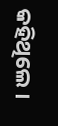କହିଥିଲେ ।